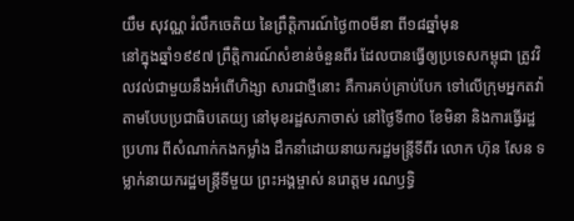យឹម សុវណ្ណ រំលឹកចេតិយ នៃព្រឹត្តិការណ៍ថ្ងៃ៣០មីនា ពី១៨ឆ្នាំមុន
នៅក្នុងឆ្នាំ១៩៩៧ ព្រឹត្តិការណ៍សំខាន់ចំនួនពីរ ដែលបានធ្វើឲ្យប្រទេសកម្ពុជា ត្រូវវិលវល់ជាមួយនឹងអំពើហិង្សា សារជាថ្មីនោះ គឺការគប់គ្រាប់បែក ទៅលើក្រុមអ្នកតវ៉ា តាមបែបប្រជាធិបតេយ្យ នៅមុខរដ្ឋសភាចាស់ នៅថ្ងៃទី៣០ ខែមិនា និងការធ្វើរដ្ឋប្រហារ ពីសំណាក់កងកម្លាំង ដឹកនាំដោយនាយករដ្ឋមន្ត្រីទីពីរ លោក ហ៊ុន សែន ទម្លាក់នាយករដ្ឋមន្ត្រីទីមួយ ព្រះអង្គម្ចាស់ នរោត្ដម រណឫទ្ធិ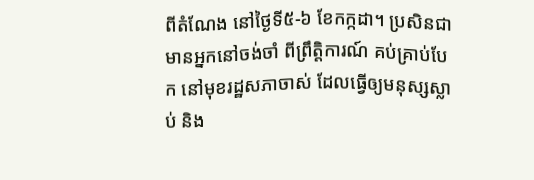ពីតំណែង នៅថ្ងៃទី៥-៦ ខែកក្កដា។ ប្រសិនជាមានអ្នកនៅចង់ចាំ ពីព្រឹត្តិការណ៍ គប់គ្រាប់បែក នៅមុខរដ្ឋសភាចាស់ ដែលធ្វើឲ្យមនុស្សស្លាប់ និង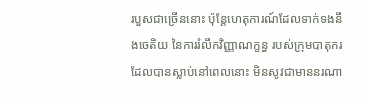របួសជាច្រើននោះ ប៉ុន្តែហេតុការណ៍ដែលទាក់ទងនឹងចេតិយ នៃការរំលឹកវិញ្ញាណក្ខន្ធ របស់ក្រុមបាតុករ ដែលបានស្លាប់នៅពេលនោះ មិនសូវជាមាននរណា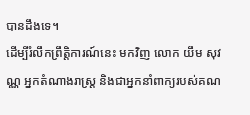បានដឹងទេ។
ដើម្បីរំលឹកព្រឹត្តិការណ៍នេះ មកវិញ លោក យឹម សុវណ្ណ អ្នកតំណាងរាស្ត្រ និងជាអ្នកនាំពាក្យរបស់គណ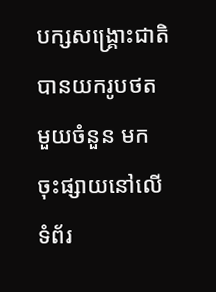បក្សសង្គ្រោះជាតិ បានយករូបថតមួយចំនួន មកចុះផ្សាយនៅលើទំព័រ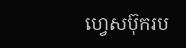ហ្វេសប៊ុករប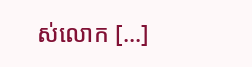ស់លោក [...]